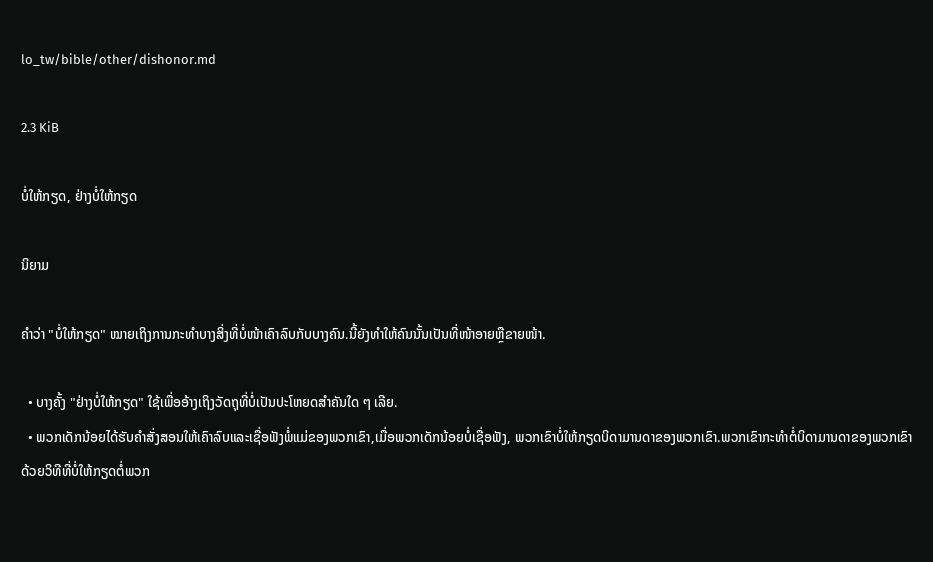lo_tw/bible/other/dishonor.md

2.3 KiB

ບໍ່ໃຫ້ກຽດ, ຢ່າງບໍ່ໃຫ້ກຽດ

ນິຍາມ

ຄຳວ່າ "ບໍ່ໃຫ້ກຽດ" ໝາຍເຖິງການກະທຳບາງສິ່ງທີ່ບໍ່ໜ້າເຄົາລົບກັບບາງຄົນ.ນີ້ຍັງທຳໃຫ້ຄົນນັ້ນເປັນທີ່ໜ້າອາຍຫຼືຂາຍໜ້າ.

  • ບາງຄັ້ງ "ຢ່າງບໍ່ໃຫ້ກຽດ" ໃຊ້ເພື່ອອ້າງເຖິງວັດຖຸທີ່ບໍ່ເປັນປະໂຫຍດສຳຄັນໃດ ໆ ເລີຍ.
  • ພວກເດັກນ້ອຍໄດ້ຮັບຄຳສັ່ງສອນໃຫ້ເຄົາລົບແລະເຊື່ອຟັງພໍ່ແມ່ຂອງພວກເຂົາ,ເມື່ອພວກເດັກນ້ອຍບໍ່ເຊື່ອຟັງ, ພວກເຂົາບໍ່ໃຫ້ກຽດບິດາມານດາຂອງພວກເຂົາ.ພວກເຂົາກະທຳຕໍ່ບິດາມານດາຂອງພວກເຂົາດ້ວຍວິທີທີ່ບໍ່ໃຫ້ກຽດຕໍ່ພວກ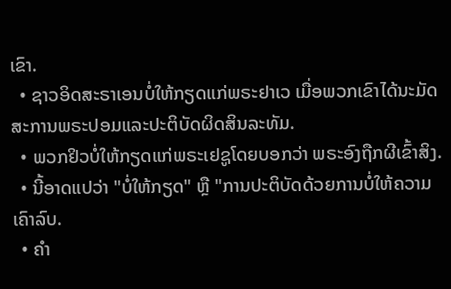ເຂົາ.
  • ຊາວອິດສະຣາເອນບໍ່ໃຫ້ກຽດແກ່ພຣະຢາເວ ເມື່ອພວກເຂົາໄດ້ນະມັດສະການພຣະປອມແລະປະຕິບັດຜິດສິນລະທັມ.
  • ພວກຢິວບໍ່ໃຫ້ກຽດແກ່ພຣະເຢຊູໂດຍບອກວ່າ ພຣະອົງຖືກຜີເຂົ້າສິງ.
  • ນີ້ອາດແປວ່າ "ບໍ່ໃຫ້ກຽດ" ຫຼື "ການປະຕິບັດດ້ວຍການບໍ່ໃຫ້ຄວາມເຄົາລົບ.
  • ຄຳ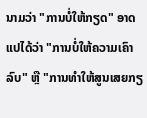ນາມວ່າ "ການບໍ່ໃຫ້ກຽດ" ອາດແປໄດ້ວ່າ "ການບໍ່ໃຫ້ຄວາມເຄົາລົບ" ຫຼື "ການທຳໃຫ້ສູນເສຍກຽ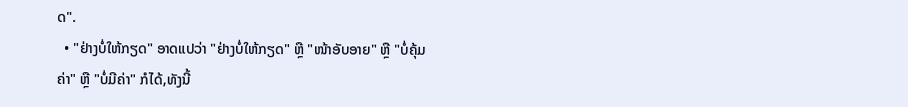ດ".
  • "ຢ່າງບໍ່ໃຫ້ກຽດ" ອາດແປວ່າ "ຢ່າງບໍ່ໃຫ້ກຽດ" ຫຼື "ໜ້າອັບອາຍ" ຫຼື "ບໍ່ຄຸ້ມຄ່າ" ຫຼື "ບໍ່ມີຄ່າ" ກໍໄດ້,ທັງນີ້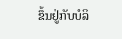ຂຶ້ນຢູ່ກັບບໍລິ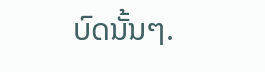ບົດນັ້ນໆ.